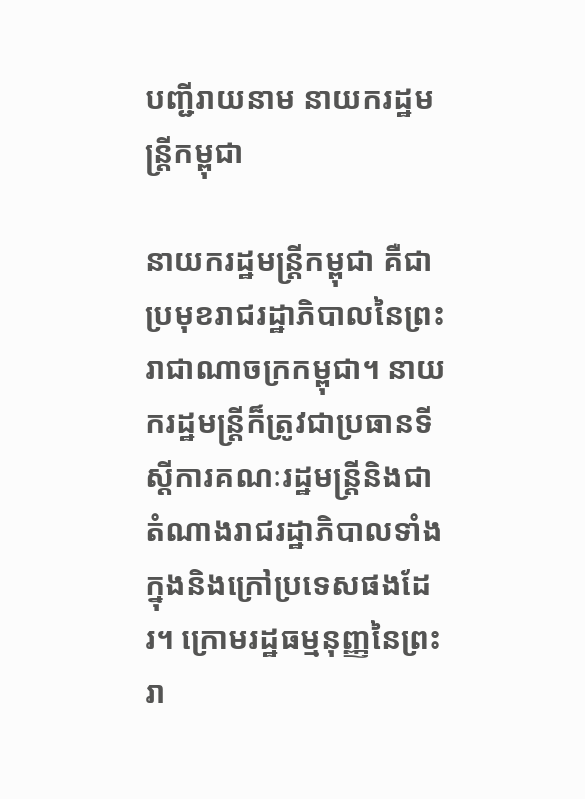បញ្ជីរាយនាម នាយករដ្ឋមន្ត្រីកម្ពុជា

នាយករដ្ឋមន្ត្រីកម្ពុជា គឺជាប្រមុខរាជរដ្ឋាភិបាលនៃព្រះរាជាណាចក្រកម្ពុជា។ នាយករដ្ឋមន្រ្តីក៏ត្រូវជាប្រធានទីស្តីការគណៈរដ្ឋមន្ត្រីនិងជាតំណាងរាជរដ្ឋាភិបាលទាំងក្នុងនិងក្រៅប្រទេសផងដែរ។ ក្រោមរដ្ឋធម្មនុញ្ញនៃព្រះរា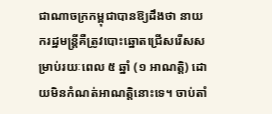ជាណាចក្រកម្ពុជាបានឱ្យដឹងថា នាយករដ្ឋមន្រ្តីគឺត្រូវបោះឆ្នោតជ្រើសរើសសម្រាប់រយៈពេល ៥ ឆ្នាំ (១ អាណត្តិ) ដោយមិនកំណត់អាណត្តិនោះទេ។ ចាប់តាំ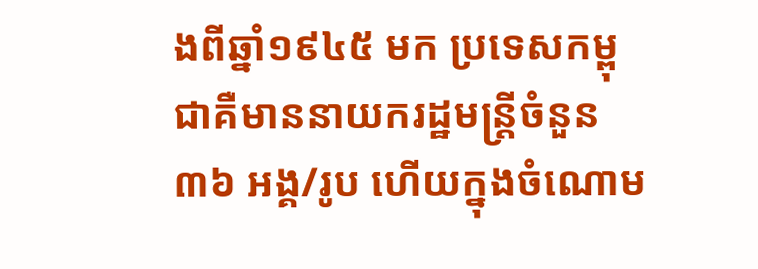ងពីឆ្នាំ១៩៤៥ មក ប្រទេសកម្ពុជាគឺមាននាយករដ្ឋមន្ត្រីចំនួន ៣៦ អង្គ/រូប ហើយក្នុងចំណោម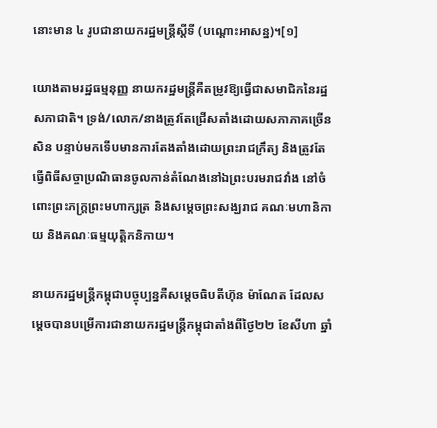នោះមាន ៤ រូបជានាយករដ្ឋមន្រ្តីស្តីទី (បណ្តោះអាសន្ន)។[១]

យោងតាមរដ្ឋធម្មនុញ្ញ នាយករដ្ឋមន្រ្តីគឺតម្រូវឱ្យធ្វើជាសមាជិកនៃរដ្ឋសភាជាតិ។ ទ្រង់/លោក/នាងត្រូវតែជ្រើសតាំងដោយសភាភាគច្រើនសិន បន្ទាប់មកទើបមានការតែងតាំងដោយព្រះរាជក្រឹត្យ និងត្រូវតែធ្វើពិធីសច្ចាប្រណិធានចូលកាន់តំណែងនៅឯព្រះបរមរាជវាំង នៅចំពោះព្រះភក្រ្តព្រះមហាក្សត្រ និងសម្តេចព្រះសង្ឃរាជ គណៈមហានិកាយ និងគណៈធម្មយុត្តិកនិកាយ។

នាយករដ្ឋមន្រ្តីកម្ពុជាបច្ចុប្បន្នគឺសម្តេចធិបតីហ៊ុន ម៉ាណែត ដែលសម្តេចបានបម្រើការជានាយករដ្ឋមន្រ្តីកម្ពុជាតាំងពីថ្ងៃ២២ ខែសីហា ឆ្នាំ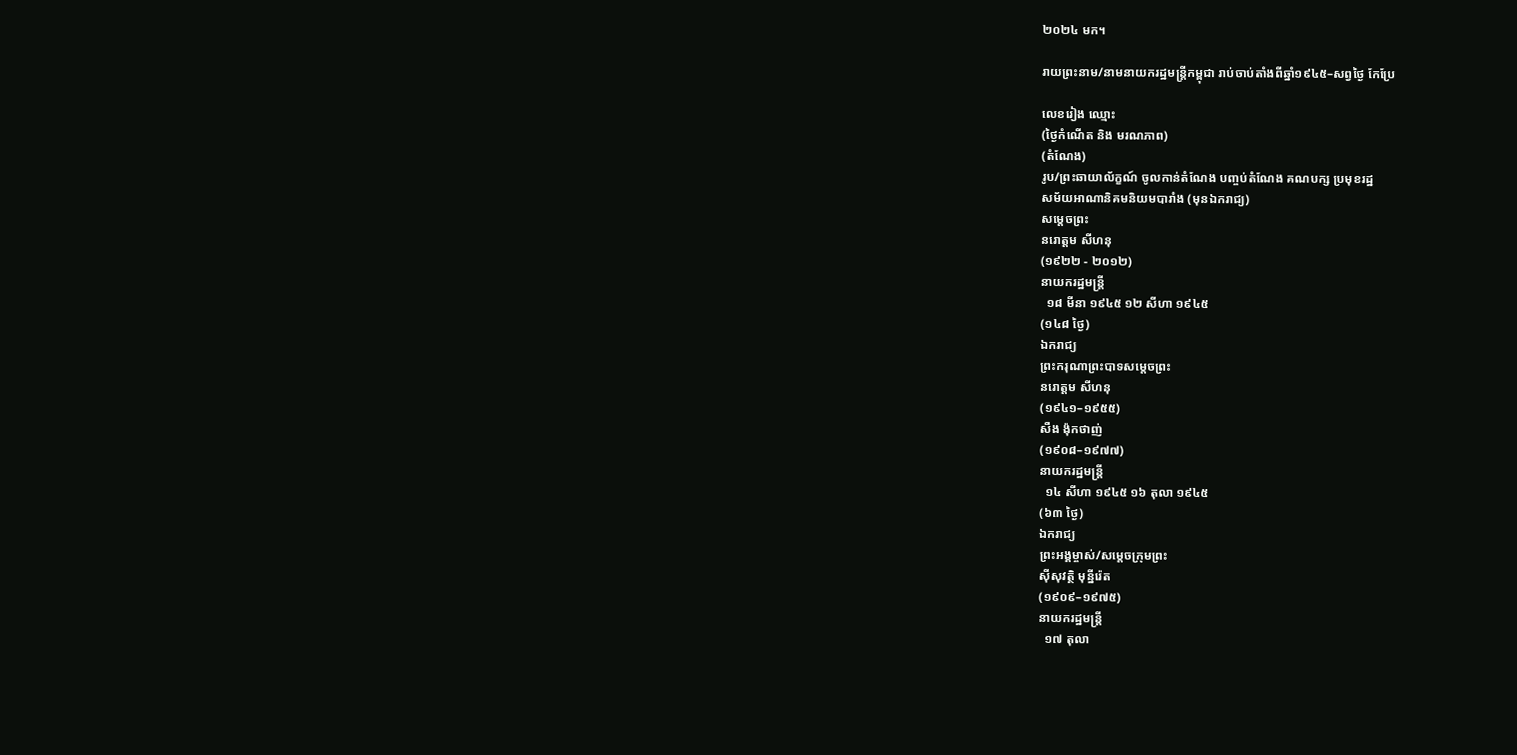២០២៤ មក។

រាយព្រះនាម/នាមនាយករដ្ឋមន្ត្រីកម្ពុជា រាប់ចាប់តាំងពីឆ្នាំ១៩៤៥–សព្វថ្ងៃ កែប្រែ

លេខរៀង ឈ្មោះ
(ថ្ងៃកំណើត និង មរណភាព)
(តំណែង)
រូប/ព្រះឆាយាល័ក្ខណ៍ ចូលកាន់តំណែង បញ្ចប់តំណែង គណបក្ស ប្រមុខរដ្ឋ
សម័យអាណានិគមនិយមបារាំង (មុនឯករាជ្យ)
សម្តេចព្រះ
នរោត្ដម សីហនុ
(១៩២២ - ២០១២)
នាយករដ្ឋមន្ត្រី
  ១៨ មីនា ១៩៤៥ ១២ សីហា ១៩៤៥
(១៤៨ ថ្ងៃ)
ឯករាជ្យ
ព្រះករុណាព្រះបាទសម្តេចព្រះ
នរោត្ដម សីហនុ
(១៩៤១–១៩៥៥)
សឺង ង៉ុកថាញ់
(១៩០៨–១៩៧៧)
នាយករដ្ឋមន្ត្រី
  ១៤ សីហា ១៩៤៥ ១៦ តុលា ១៩៤៥
(៦៣ ថ្ងៃ)
ឯករាជ្យ
ព្រះអង្គម្ចាស់/សម្តេចក្រុមព្រះ
ស៊ីសុវត្ថិ មុនី្នរ៉េត
(១៩០៩–១៩៧៥)
នាយករដ្ឋមន្ត្រី
  ១៧ តុលា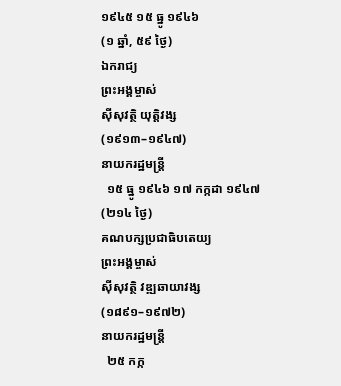១៩៤៥ ១៥ ធ្នូ ១៩៤៦
(១ ឆ្នាំ, ៥៩ ថ្ងៃ)
ឯករាជ្យ
ព្រះអង្គម្ចាស់
ស៊ីសុវត្ថិ យុត្តិវង្ស
(១៩១៣–១៩៤៧)
នាយករដ្ឋមន្ត្រី
  ១៥ ធ្នូ ១៩៤៦ ១៧ កក្កដា ១៩៤៧
(២១៤ ថ្ងៃ)
គណបក្សប្រជាធិបតេយ្យ
ព្រះអង្គម្ចាស់
ស៊ីសុវត្ថិ វឌ្ឍឆាយាវង្ស
(១៨៩១–១៩៧២)
នាយករដ្ឋមន្ត្រី
  ២៥ កក្ក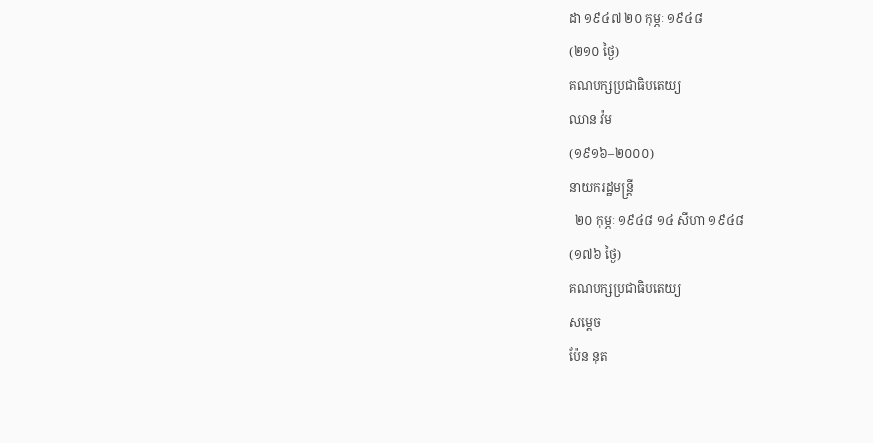ដា ១៩៤៧ ២០ កុម្ភៈ ១៩៤៨
(២១០ ថ្ងៃ)
គណបក្សប្រជាធិបតេយ្យ
ឈាន វ៉ម
(១៩១៦–២០០០)
នាយករដ្ឋមន្ត្រី
  ២០ កុម្ភៈ ១៩៤៨ ១៤ សីហា ១៩៤៨
(១៧៦ ថ្ងៃ)
គណបក្សប្រជាធិបតេយ្យ
សម្តេច
ប៉ែន នុត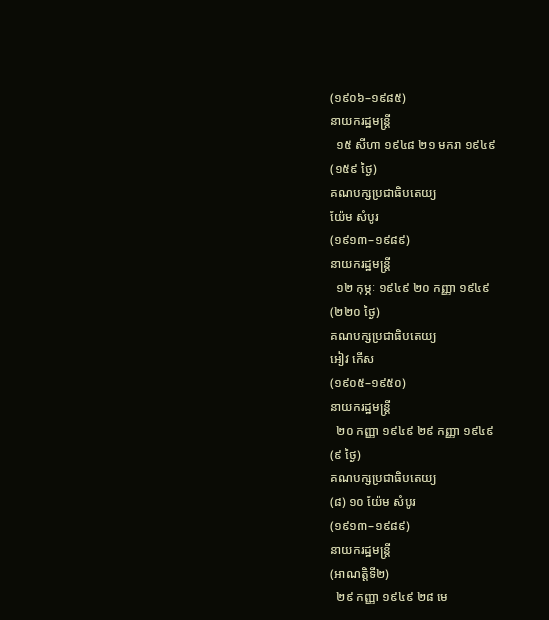(១៩០៦–១៩៨៥)
នាយករដ្ឋមន្ត្រី
  ១៥ សីហា ១៩៤៨ ២១ មករា ១៩៤៩
(១៥៩ ថ្ងៃ)
គណបក្សប្រជាធិបតេយ្យ
យ៉ែម សំបូរ
(១៩១៣–១៩៨៩)
នាយករដ្ឋមន្ត្រី
  ១២ កុម្ភៈ ១៩៤៩ ២០ កញ្ញា ១៩៤៩
(២២០ ថ្ងៃ)
គណបក្សប្រជាធិបតេយ្យ
អៀវ កើស
(១៩០៥–១៩៥០)
នាយករដ្ឋមន្ត្រី
  ២០ កញ្ញា ១៩៤៩ ២៩ កញ្ញា ១៩៤៩
(៩ ថ្ងៃ)
គណបក្សប្រជាធិបតេយ្យ
(៨) ១០ យ៉ែម សំបូរ
(១៩១៣–១៩៨៩)
នាយករដ្ឋមន្ត្រី
(អាណត្តិទី២)
  ២៩ កញ្ញា ១៩៤៩ ២៨ មេ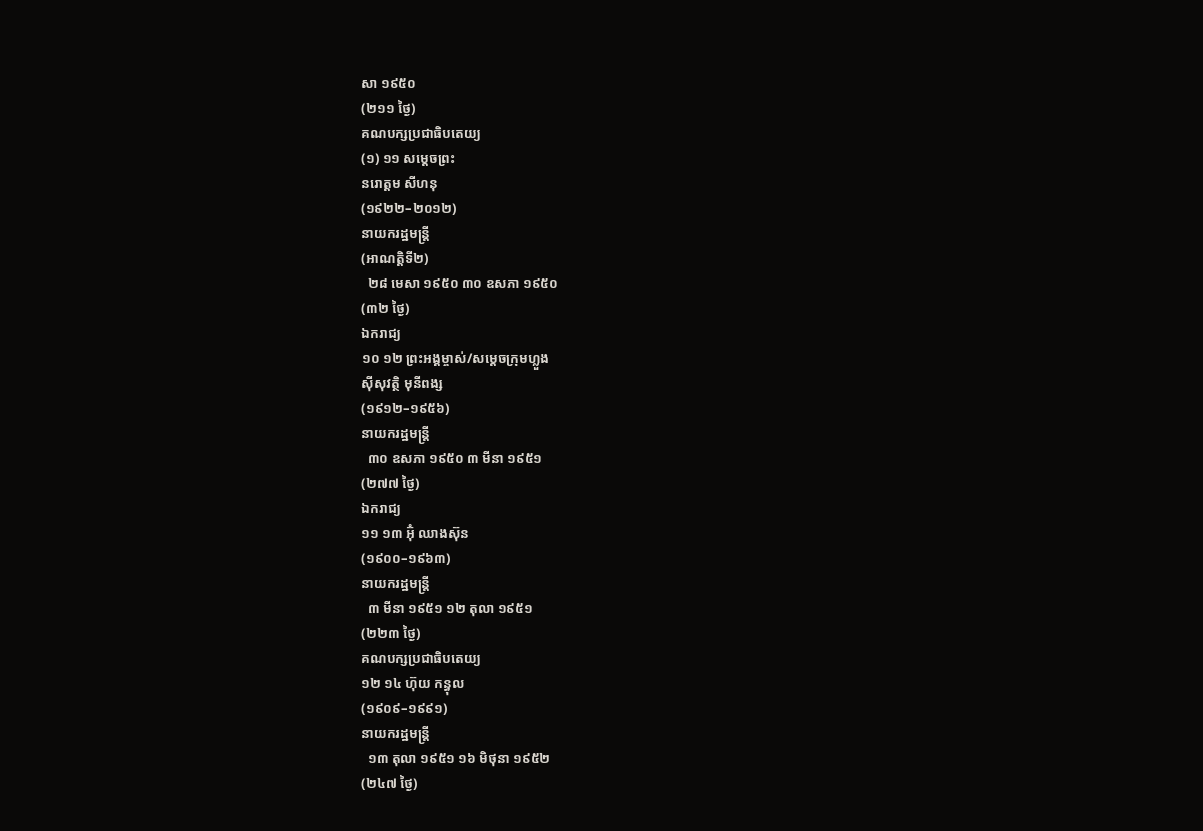សា ១៩៥០
(២១១ ថ្ងៃ)
គណបក្សប្រជាធិបតេយ្យ
(១) ១១ សម្តេចព្រះ
នរោត្ដម សីហនុ
(១៩២២–២០១២)
នាយករដ្ឋមន្ត្រី
(អាណត្តិទី២)
  ២៨ មេសា ១៩៥០ ៣០ ឧសភា ១៩៥០
(៣២ ថ្ងៃ)
ឯករាជ្យ
១០ ១២ ព្រះអង្គម្ចាស់/សម្តេចក្រុមហ្លួង
ស៊ីសុវត្ថិ មុនីពង្ស
(១៩១២–១៩៥៦)
នាយករដ្ឋមន្ត្រី
  ៣០ ឧសភា ១៩៥០ ៣ មីនា ១៩៥១
(២៧៧ ថ្ងៃ)
ឯករាជ្យ
១១ ១៣ អ៊ុំ ឈាងស៊ុន
(១៩០០–១៩៦៣)
នាយករដ្ឋមន្ត្រី
  ៣ មីនា ១៩៥១ ១២ តុលា ១៩៥១
(២២៣ ថ្ងៃ)
គណបក្សប្រជាធិបតេយ្យ
១២ ១៤ ហ៊ុយ កន្ធុល
(១៩០៩–១៩៩១)
នាយករដ្ឋមន្ត្រី
  ១៣ តុលា ១៩៥១ ១៦ មិថុនា ១៩៥២
(២៤៧ ថ្ងៃ)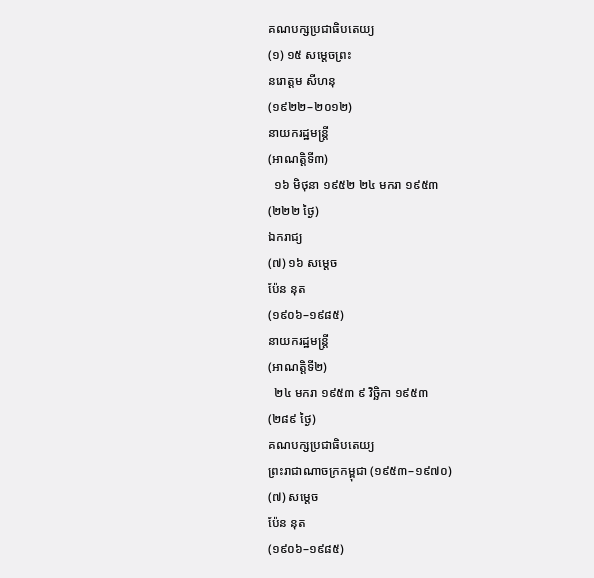គណបក្សប្រជាធិបតេយ្យ
(១) ១៥ សម្តេចព្រះ
នរោត្ដម សីហនុ
(១៩២២–២០១២)
នាយករដ្ឋមន្ត្រី
(អាណត្តិទី៣)
  ១៦ មិថុនា ១៩៥២ ២៤ មករា ១៩៥៣
(២២២ ថ្ងៃ)
ឯករាជ្យ
(៧) ១៦ សម្តេច
ប៉ែន នុត
(១៩០៦–១៩៨៥)
នាយករដ្ឋមន្ត្រី
(អាណត្តិទី២)
  ២៤ មករា ១៩៥៣ ៩ វិច្ឆិកា ១៩៥៣
(២៨៩ ថ្ងៃ)
គណបក្សប្រជាធិបតេយ្យ
ព្រះរាជាណាចក្រកម្ពុជា (១៩៥៣–១៩៧០)
(៧) សម្តេច
ប៉ែន នុត
(១៩០៦–១៩៨៥)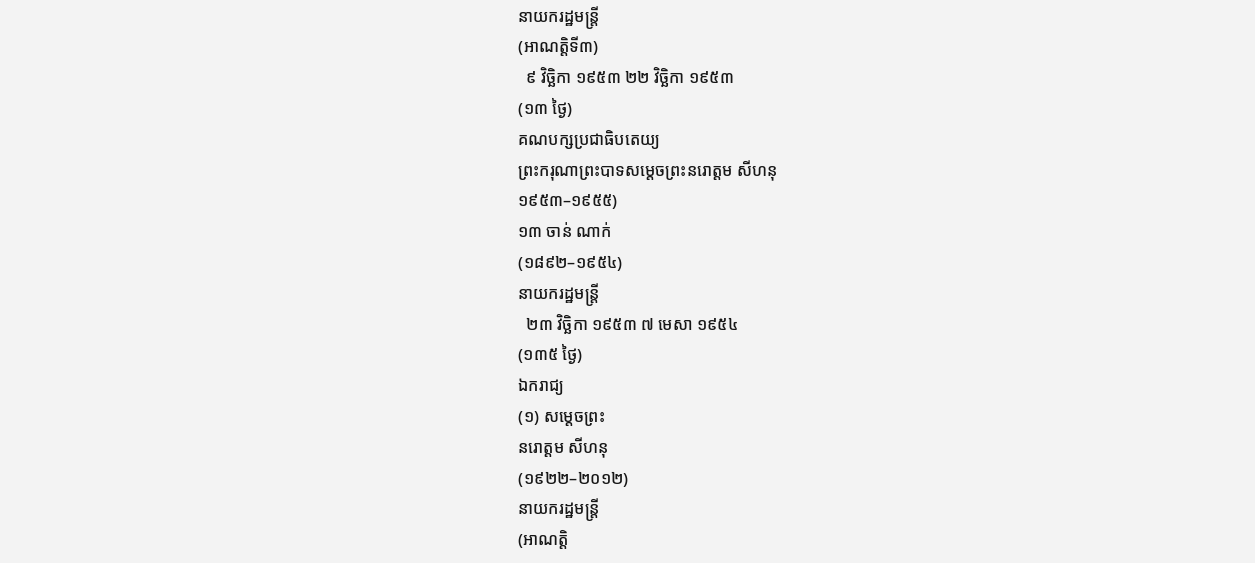នាយករដ្ឋមន្ត្រី
(អាណត្តិទី៣)
  ៩ វិច្ឆិកា ១៩៥៣ ២២ វិច្ឆិកា ១៩៥៣
(១៣ ថ្ងៃ)
គណបក្សប្រជាធិបតេយ្យ
ព្រះករុណាព្រះបាទសម្តេចព្រះនរោត្ដម សីហនុ
១៩៥៣–១៩៥៥)
១៣ ចាន់ ណាក់
(១៨៩២–១៩៥៤)
នាយករដ្ឋមន្ត្រី
  ២៣ វិច្ឆិកា ១៩៥៣ ៧ មេសា ១៩៥៤
(១៣៥ ថ្ងៃ)
ឯករាជ្យ
(១) សម្តេចព្រះ
នរោត្ដម សីហនុ
(១៩២២–២០១២)
នាយករដ្ឋមន្ត្រី
(អាណត្តិ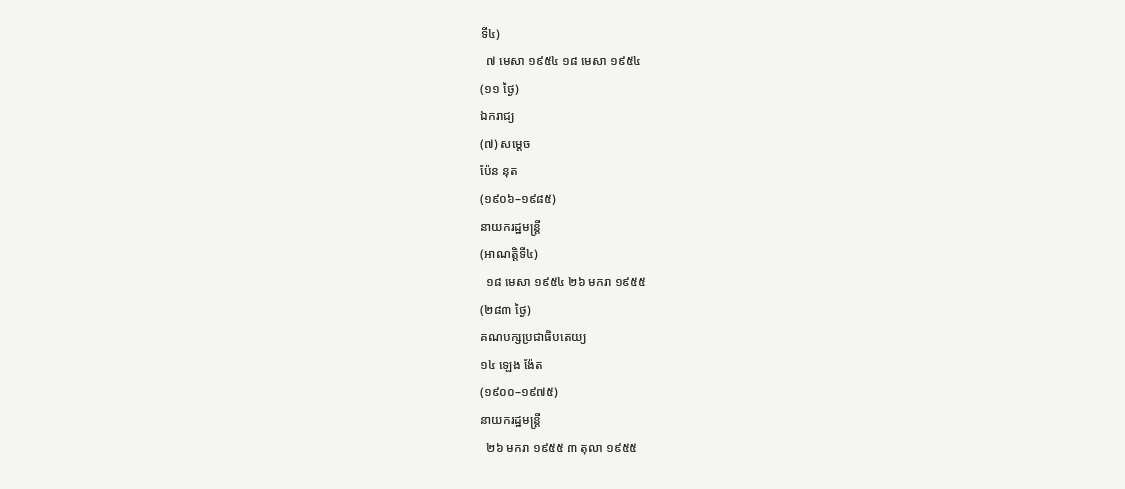ទី៤)
  ៧ មេសា ១៩៥៤ ១៨ មេសា ១៩៥៤
(១១ ថ្ងៃ)
ឯករាជ្យ
(៧) សម្តេច
ប៉ែន នុត
(១៩០៦–១៩៨៥)
នាយករដ្ឋមន្ត្រី
(អាណត្តិទី៤)
  ១៨ មេសា ១៩៥៤ ២៦ មករា ១៩៥៥
(២៨៣ ថ្ងៃ)
គណបក្សប្រជាធិបតេយ្យ
១៤ ឡេង ង៉ែត
(១៩០០–១៩៧៥)
នាយករដ្ឋមន្ត្រី
  ២៦ មករា ១៩៥៥ ៣ តុលា ១៩៥៥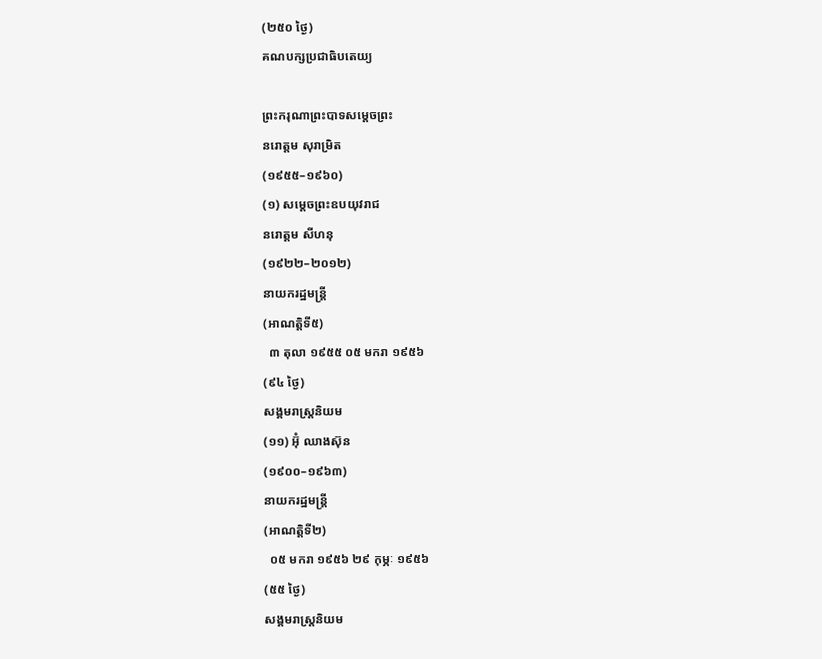(២៥០ ថ្ងៃ)
គណបក្សប្រជាធិបតេយ្យ

ព្រះករុណាព្រះបាទសម្តេចព្រះ
នរោត្តម សុរាម្រិត
(១៩៥៥–១៩៦០)
(១) សម្តេចព្រះឧបយុវរាជ
នរោត្ដម សីហនុ
(១៩២២–២០១២)
នាយករដ្ឋមន្ត្រី
(អាណត្តិទី៥)
  ៣ តុលា ១៩៥៥ ០៥ មករា ១៩៥៦
(៩៤ ថ្ងៃ)
សង្គមរាស្រ្តនិយម
(១១) អ៊ុំ ឈាងស៊ុន
(១៩០០–១៩៦៣)
នាយករដ្ឋមន្ត្រី
(អាណត្តិទី២)
  ០៥ មករា ១៩៥៦ ២៩ កុម្ភៈ ១៩៥៦
(៥៥ ថ្ងៃ)
សង្គមរាស្រ្តនិយម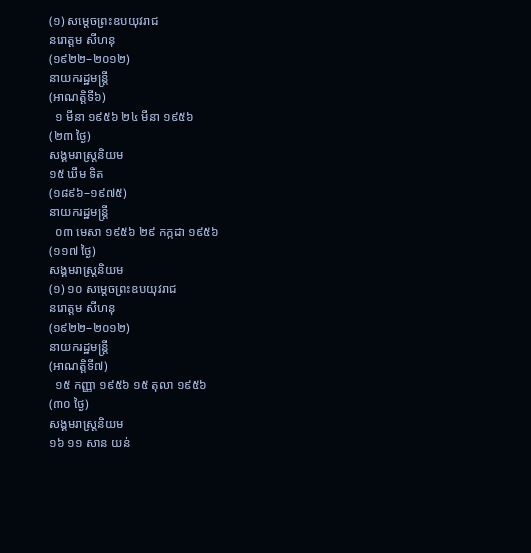(១) សម្តេចព្រះឧបយុវរាជ
នរោត្ដម សីហនុ
(១៩២២–២០១២)
នាយករដ្ឋមន្ត្រី
(អាណត្តិទី៦)
  ១ មីនា ១៩៥៦ ២៤ មីនា ១៩៥៦
(២៣ ថ្ងៃ)
សង្គមរាស្រ្តនិយម
១៥ ឃឹម ទិត
(១៨៩៦–១៩៧៥)
នាយករដ្ឋមន្ត្រី
  ០៣ មេសា ១៩៥៦ ២៩ កក្កដា ១៩៥៦
(១១៧ ថ្ងៃ)
សង្គមរាស្រ្តនិយម
(១) ១០ សម្តេចព្រះឧបយុវរាជ
នរោត្ដម សីហនុ
(១៩២២–២០១២)
នាយករដ្ឋមន្ត្រី
(អាណត្តិទី៧)
  ១៥ កញ្ញា ១៩៥៦ ១៥ តុលា ១៩៥៦
(៣០ ថ្ងៃ)
សង្គមរាស្រ្តនិយម
១៦ ១១ សាន យន់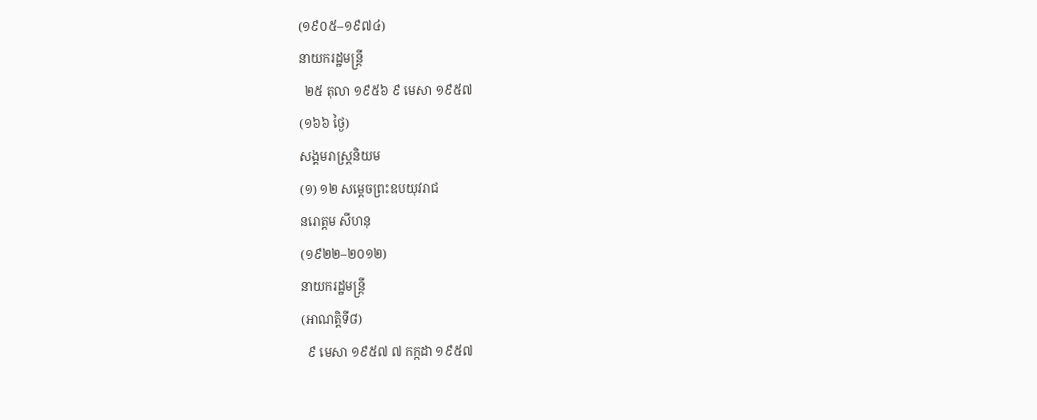(១៩០៥–១៩៧៤)
នាយករដ្ឋមន្ត្រី
  ២៥ តុលា ១៩៥៦ ៩ មេសា ១៩៥៧
(១៦៦ ថ្ងៃ)
សង្គមរាស្រ្តនិយម
(១) ១២ សម្តេចព្រះឧបយុវរាជ
នរោត្ដម សីហនុ
(១៩២២–២០១២)
នាយករដ្ឋមន្ត្រី
(អាណត្តិទី៨)
  ៩ មេសា ១៩៥៧ ៧ កក្កដា ១៩៥៧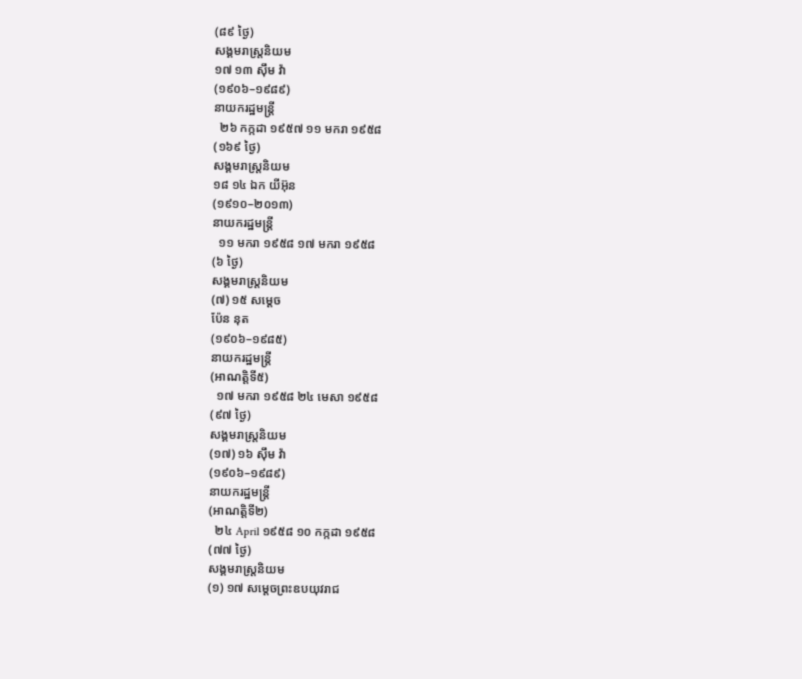(៨៩ ថ្ងៃ)
សង្គមរាស្រ្តនិយម
១៧ ១៣ ស៊ឹម វ៉ា
(១៩០៦–១៩៨៩)
នាយករដ្ឋមន្ត្រី
  ២៦ កក្កដា ១៩៥៧ ១១ មករា ១៩៥៨
(១៦៩ ថ្ងៃ)
សង្គមរាស្រ្តនិយម
១៨ ១៤ ឯក យីអ៊ុន
(១៩១០–២០១៣)
នាយករដ្ឋមន្ត្រី
  ១១ មករា ១៩៥៨ ១៧ មករា ១៩៥៨
(៦ ថ្ងៃ)
សង្គមរាស្រ្តនិយម
(៧) ១៥ សម្តេច
ប៉ែន នុត
(១៩០៦–១៩៨៥)
នាយករដ្ឋមន្ត្រី
(អាណត្តិទី៥)
  ១៧ មករា ១៩៥៨ ២៤ មេសា ១៩៥៨
(៩៧ ថ្ងៃ)
សង្គមរាស្រ្តនិយម
(១៧) ១៦ ស៊ឹម វ៉ា
(១៩០៦–១៩៨៩)
នាយករដ្ឋមន្ត្រី
(អាណត្តិទី២)
  ២៤ April ១៩៥៨ ១០ កក្កដា ១៩៥៨
(៧៧ ថ្ងៃ)
សង្គមរាស្រ្តនិយម
(១) ១៧ សម្តេចព្រះឧបយុវរាជ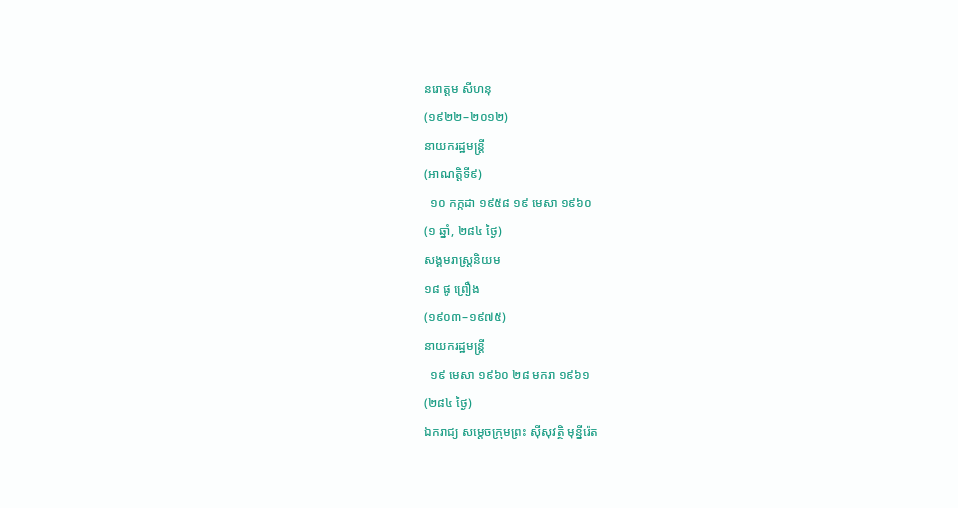នរោត្ដម សីហនុ
(១៩២២–២០១២)
នាយករដ្ឋមន្ត្រី
(អាណត្តិទី៩)
  ១០ កក្កដា ១៩៥៨ ១៩ មេសា ១៩៦០
(១ ឆ្នាំ, ២៨៤ ថ្ងៃ)
សង្គមរាស្រ្តនិយម
១៨ ផូ ព្រឿង
(១៩០៣–១៩៧៥)
នាយករដ្ឋមន្ត្រី
  ១៩ មេសា ១៩៦០ ២៨ មករា ១៩៦១
(២៨៤ ថ្ងៃ)
ឯករាជ្យ សម្តេចក្រុមព្រះ ស៊ីសុវត្ថិ មុន្នីរ៉េត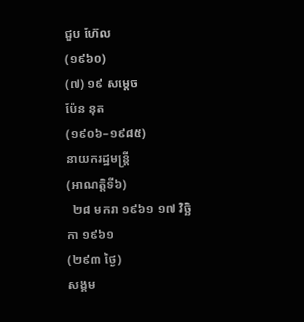ជួប ហ៊ែល
(១៩៦០)
(៧) ១៩ សម្តេច
ប៉ែន នុត
(១៩០៦–១៩៨៥)
នាយករដ្ឋមន្ត្រី
(អាណត្តិទី៦)
  ២៨ មករា ១៩៦១ ១៧ វិច្ឆិកា ១៩៦១
(២៩៣ ថ្ងៃ)
សង្គម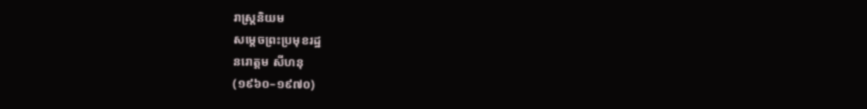រាស្រ្តនិយម
សម្តេចព្រះប្រមុខរដ្ឋ
នរោត្ដម សីហនុ
(១៩៦០–១៩៧០)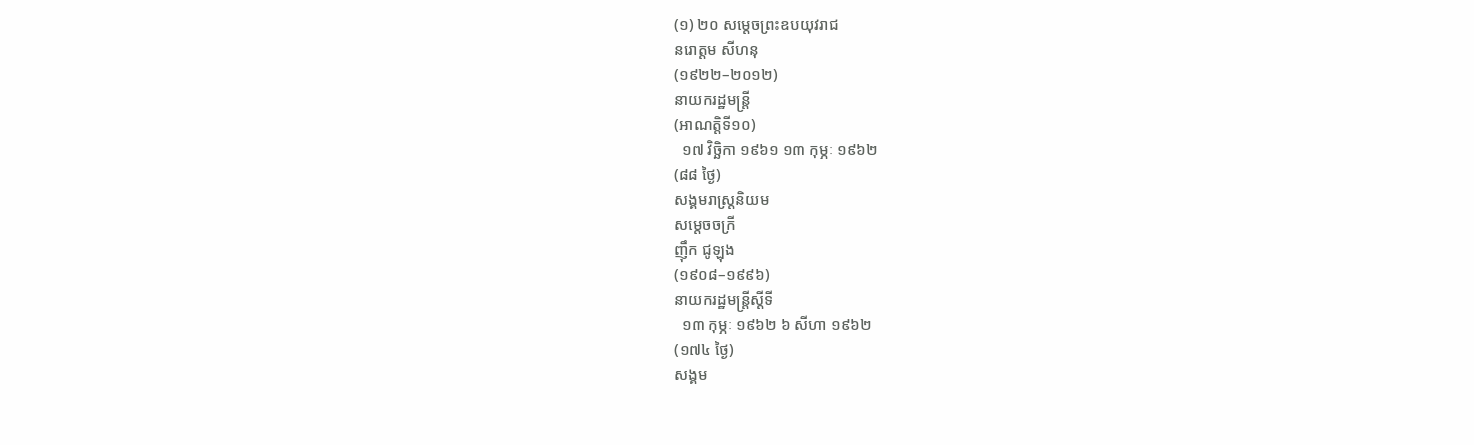(១) ២០ សម្តេចព្រះឧបយុវរាជ
នរោត្ដម សីហនុ
(១៩២២–២០១២)
នាយករដ្ឋមន្ត្រី
(អាណត្តិទី១០)
  ១៧ វិច្ឆិកា ១៩៦១ ១៣ កុម្ភៈ ១៩៦២
(៨៨ ថ្ងៃ)
សង្គមរាស្រ្តនិយម
សម្តេចចក្រី
ញ៉ឹក ជូឡុង
(១៩០៨–១៩៩៦)
នាយករដ្ឋមន្រ្តីស្ដីទី
  ១៣ កុម្ភៈ ១៩៦២ ៦ សីហា ១៩៦២
(១៧៤ ថ្ងៃ)
សង្គម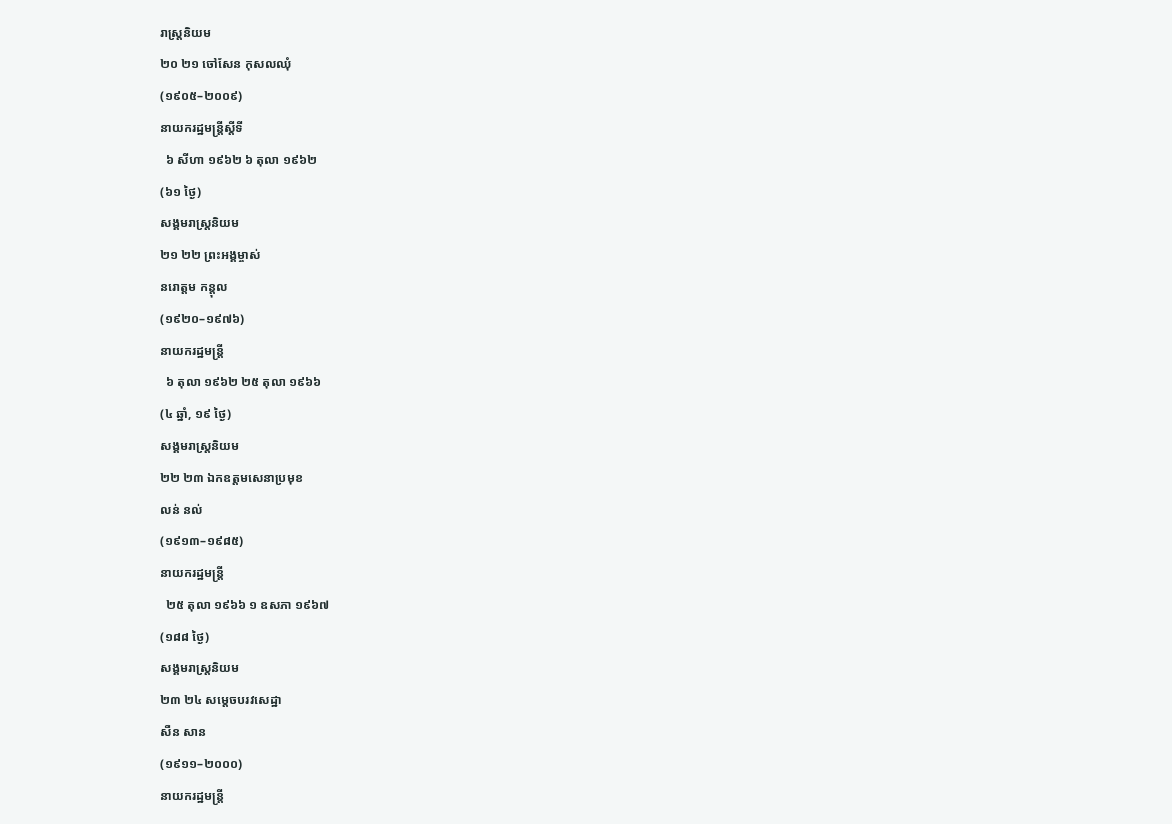រាស្រ្តនិយម
២០ ២១ ចៅសែន កុសលឈុំ
(១៩០៥–២០០៩)
នាយករដ្ឋមន្រ្តីស្ដីទី
  ៦ សីហា ១៩៦២ ៦ តុលា ១៩៦២
(៦១ ថ្ងៃ)
សង្គមរាស្រ្តនិយម
២១ ២២ ព្រះអង្គម្ចាស់
នរោត្តម កន្តុល
(១៩២០–១៩៧៦)
នាយករដ្ឋមន្ត្រី
  ៦ តុលា ១៩៦២ ២៥ តុលា ១៩៦៦
(៤ ឆ្នាំ, ១៩ ថ្ងៃ)
សង្គមរាស្រ្តនិយម
២២ ២៣ ឯកឧត្តមសេនាប្រមុខ
លន់ នល់
(១៩១៣–១៩៨៥)
នាយករដ្ឋមន្ត្រី
  ២៥ តុលា ១៩៦៦ ១ ឧសភា ១៩៦៧
(១៨៨ ថ្ងៃ)
សង្គមរាស្រ្តនិយម
២៣ ២៤ សម្តេចបរវសេដ្ឋា
សឺន សាន
(១៩១១–២០០០)
នាយករដ្ឋមន្ត្រី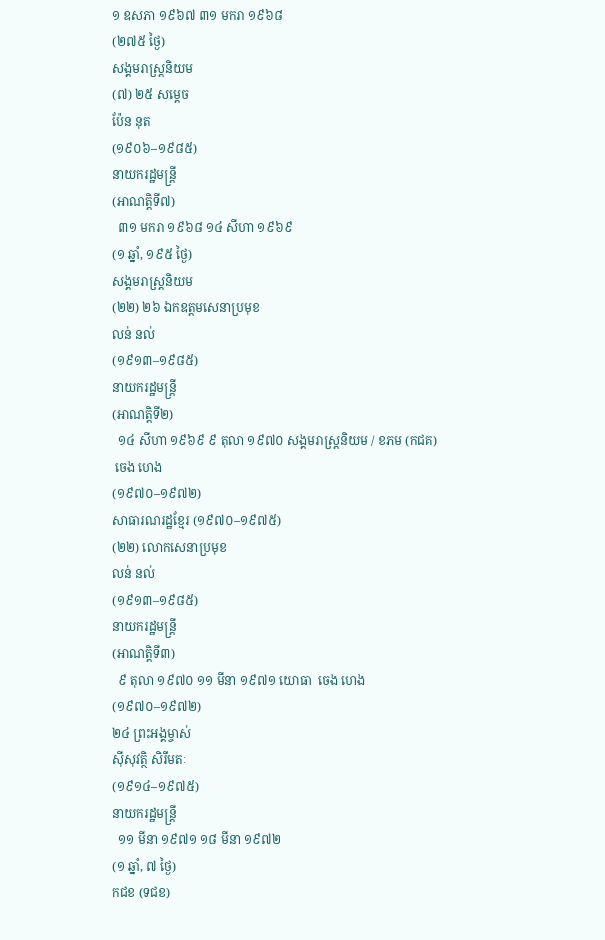១ ឧសភា ១៩៦៧ ៣១ មករា ១៩៦៨
(២៧៥ ថ្ងៃ)
សង្គមរាស្រ្តនិយម
(៧) ២៥ សម្តេច
ប៉ែន នុត
(១៩០៦–១៩៨៥)
នាយករដ្ឋមន្ត្រី
(អាណត្តិទី៧)
  ៣១ មករា ១៩៦៨ ១៤ សីហា ១៩៦៩
(១ ឆ្នាំ, ១៩៥ ថ្ងៃ)
សង្គមរាស្រ្តនិយម
(២២) ២៦ ឯកឧត្តមសេនាប្រមុខ
លន់ នល់
(១៩១៣–១៩៨៥)
នាយករដ្ឋមន្ត្រី
(អាណត្តិទី២)
  ១៤ សីហា ១៩៦៩ ៩ តុលា ១៩៧០ សង្គមរាស្រ្តនិយម / ខភម (កជគ)
 ចេង ហេង
(១៩៧០–១៩៧២)
សាធារណរដ្ឋខ្មែរ (១៩៧០–១៩៧៥)
(២២) លោកសេនាប្រមុខ
លន់ នល់
(១៩១៣–១៩៨៥)
នាយករដ្ឋមន្ត្រី
(អាណត្តិទី៣)
  ៩ តុលា ១៩៧០ ១១ មីនា ១៩៧១ យោធា  ចេង ហេង
(១៩៧០–១៩៧២)
២៤ ព្រះអង្គម្ចាស់
ស៊ីសុវត្ថិ សិរីមតៈ
(១៩១៤–១៩៧៥)
នាយករដ្ឋមន្ត្រី
  ១១ មីនា ១៩៧១ ១៨ មីនា ១៩៧២
(១ ឆ្នាំ, ៧ ថ្ងៃ)
កជខ (ទជខ)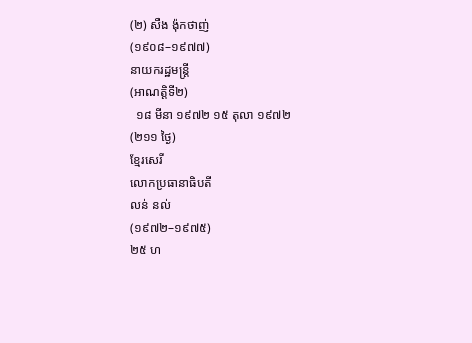(២) សឺង ង៉ុកថាញ់
(១៩០៨–១៩៧៧)
នាយករដ្ឋមន្ត្រី
(អាណត្តិទី២)
  ១៨ មីនា ១៩៧២ ១៥ តុលា ១៩៧២
(២១១ ថ្ងៃ)
ខ្មែរសេរី
លោកប្រធានាធិបតី
លន់ នល់
(១៩៧២–១៩៧៥)
២៥ ហ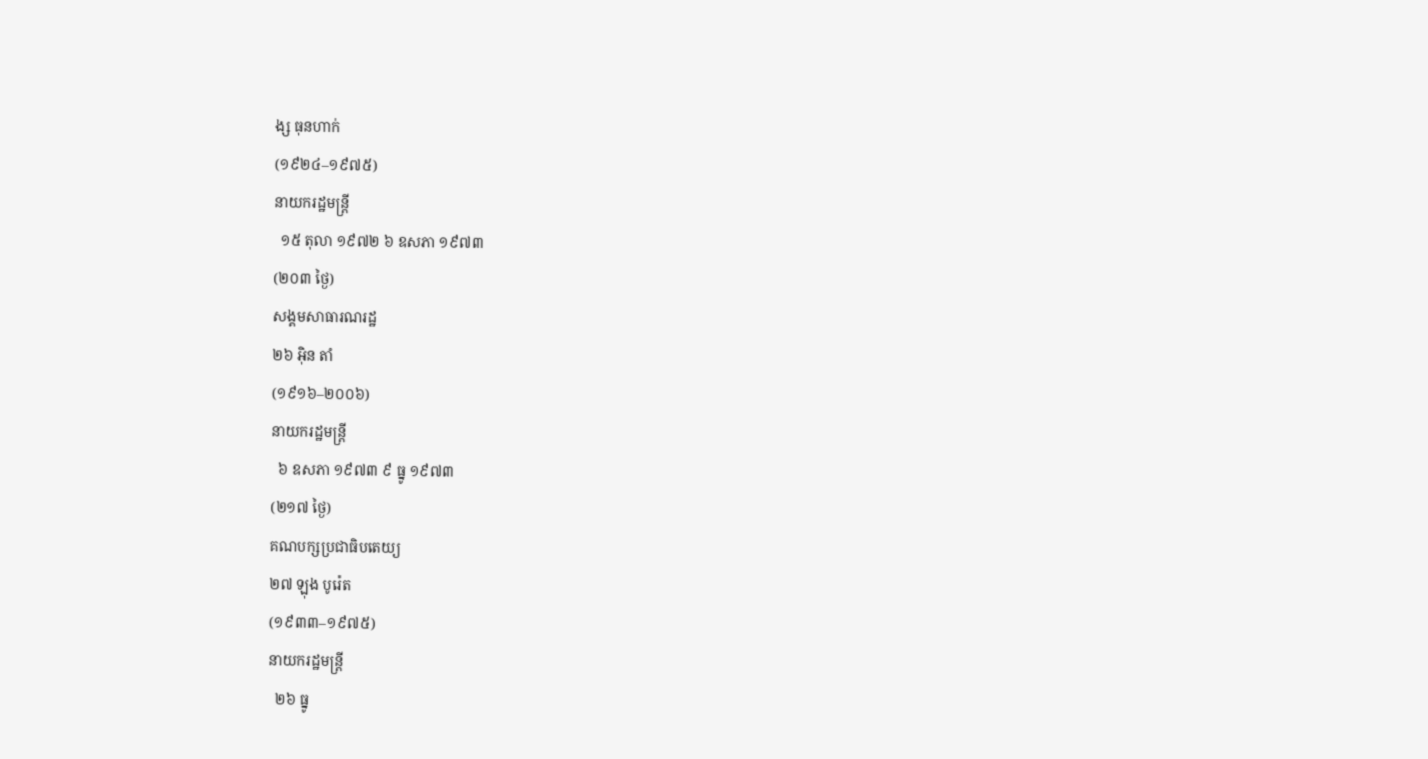ង្ស ធុនហាក់
(១៩២៤–១៩៧៥)
នាយករដ្ឋមន្ត្រី
  ១៥ តុលា ១៩៧២ ៦ ឧសភា ១៩៧៣
(២០៣ ថ្ងៃ)
សង្គមសាធារណរដ្ឋ
២៦ អ៊ិន តាំ
(១៩១៦–២០០៦)
នាយករដ្ឋមន្ត្រី
  ៦ ឧសភា ១៩៧៣ ៩ ធ្នូ ១៩៧៣
(២១៧ ថ្ងៃ)
គណបក្សប្រជាធិបតេយ្យ
២៧ ឡុង បូរ៉េត
(១៩៣៣–១៩៧៥)
នាយករដ្ឋមន្ត្រី
  ២៦ ធ្នូ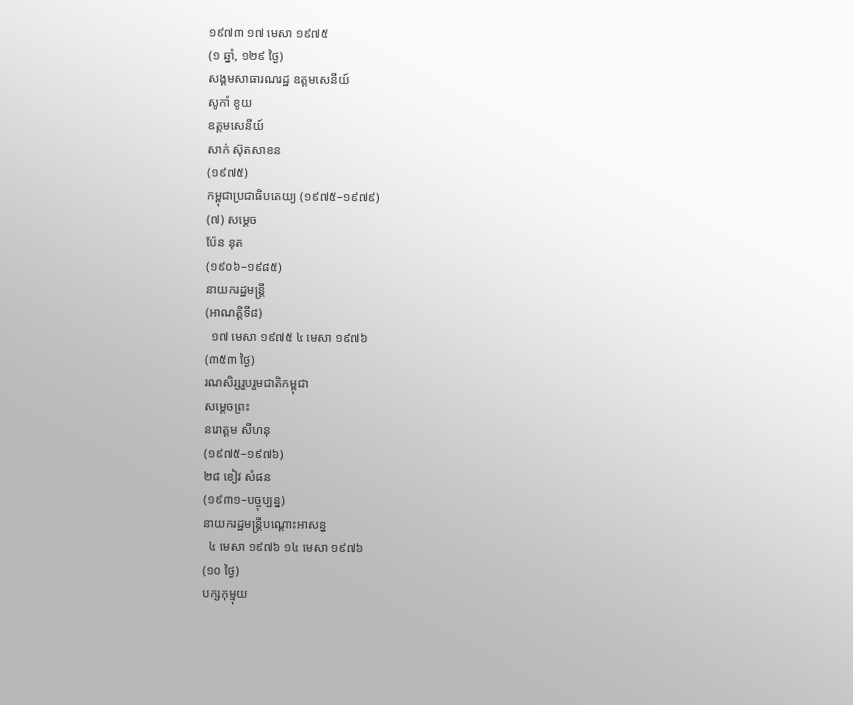១៩៧៣ ១៧ មេសា ១៩៧៥
(១ ឆ្នាំ, ១២៩ ថ្ងៃ)
សង្គមសាធារណរដ្ឋ ឧត្តមសេនីយ៍
សូកាំ ខូយ
ឧត្តមសេនីយ៍
សាក់ ស៊ុតសាខន
(១៩៧៥)
កម្ពុជាប្រជាធិបតេយ្យ (១៩៧៥–១៩៧៩)
(៧) សម្តេច
ប៉ែន នុត
(១៩០៦–១៩៨៥)
នាយករដ្ឋមន្ត្រី
(អាណត្តិទី៨)
  ១៧ មេសា ១៩៧៥ ៤ មេសា ១៩៧៦
(៣៥៣ ថ្ងៃ)
រណសិរ្សរួបរួមជាតិកម្ពុជា
សម្តេចព្រះ
នរោត្ដម សីហនុ
(១៩៧៥–១៩៧៦)
២៨ ខៀវ សំផន
(១៩៣១–បច្ចុប្បន្ន)
នាយករដ្ឋមន្រ្តីបណ្តោះអាសន្ន
  ៤ មេសា ១៩៧៦ ១៤ មេសា ១៩៧៦
(១០ ថ្ងៃ)
បក្សកុម្មុយ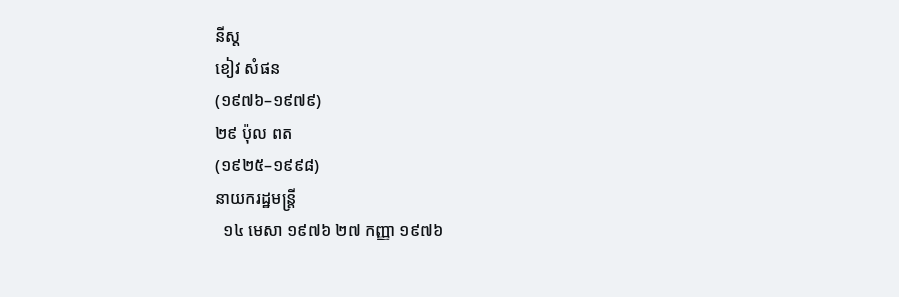នីស្ត
ខៀវ សំផន
(១៩៧៦–១៩៧៩)
២៩ ប៉ុល ពត
(១៩២៥–១៩៩៨)
នាយករដ្ឋមន្ត្រី
  ១៤ មេសា ១៩៧៦ ២៧ កញ្ញា ១៩៧៦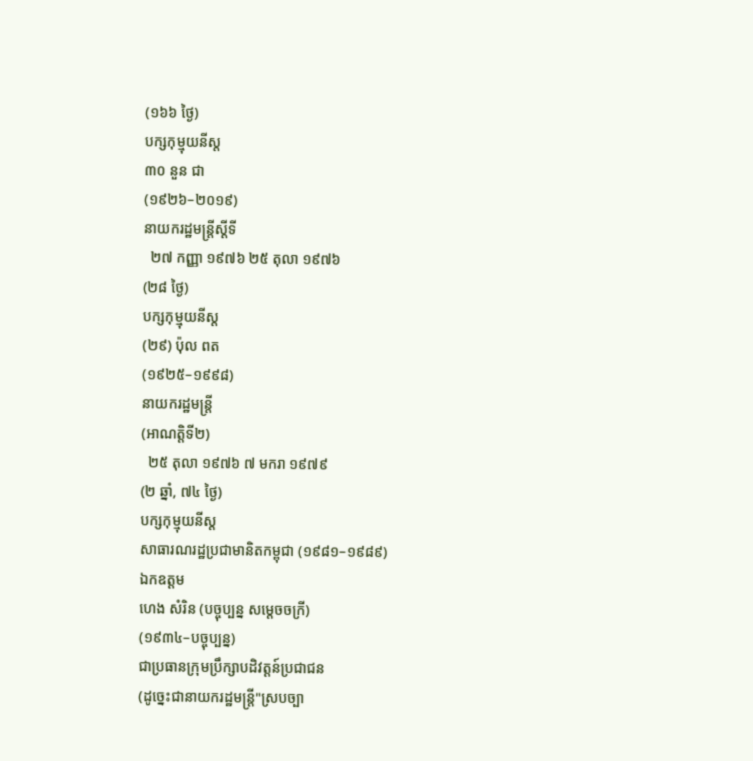(១៦៦ ថ្ងៃ)
បក្សកុម្មុយនីស្ត
៣០ នួន ជា
(១៩២៦–២០១៩)
នាយករដ្ឋមន្ត្រីស្ដីទី
  ២៧ កញ្ញា ១៩៧៦ ២៥ តុលា ១៩៧៦
(២៨ ថ្ងៃ)
បក្សកុម្មុយនីស្ត
(២៩) ប៉ុល ពត
(១៩២៥–១៩៩៨)
នាយករដ្ឋមន្ត្រី
(អាណត្តិទី២)
  ២៥ តុលា ១៩៧៦ ៧ មករា ១៩៧៩
(២ ឆ្នាំ, ៧៤ ថ្ងៃ)
បក្សកុម្មុយនីស្ត
សាធារណរដ្ឋប្រជាមានិតកម្ពុជា (១៩៨១–១៩៨៩)
ឯកឧត្តម
ហេង សំរិន (បច្ចុប្បន្ន សម្តេចចក្រី)
(១៩៣៤–បច្ចុប្បន្ន)
ជាប្រធានក្រុមប្រឹក្សាបដិវត្តន៍ប្រជាជន
(ដូច្នេះជានាយករដ្ឋមន្រ្តី"ស្របច្បា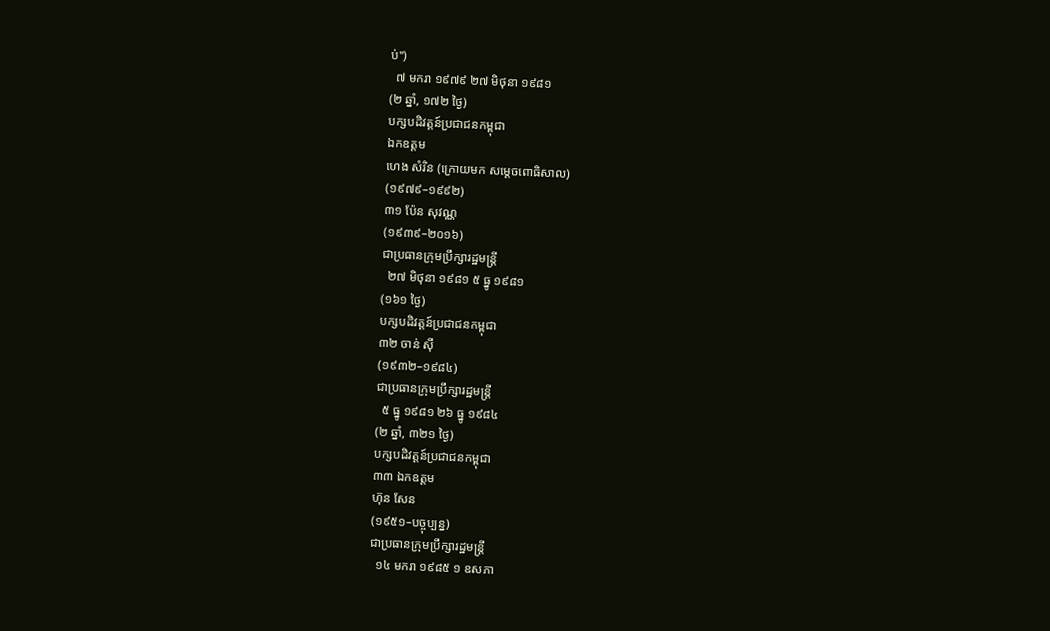ប់")
  ៧ មករា ១៩៧៩ ២៧ មិថុនា ១៩៨១
(២ ឆ្នាំ, ១៧២ ថ្ងៃ)
បក្សបដិវត្តន៍ប្រជាជនកម្ពុជា
ឯកឧត្តម
ហេង សំរិន (ក្រោយមក សម្តេចពោធិសាល)
(១៩៧៩–១៩៩២)
៣១ ប៉ែន សុវណ្ណ
(១៩៣៩–២០១៦)
ជាប្រធានក្រុមប្រឹក្សារដ្ឋមន្ត្រី
  ២៧ មិថុនា ១៩៨១ ៥ ធ្នូ ១៩៨១
(១៦១ ថ្ងៃ)
បក្សបដិវត្តន៍ប្រជាជនកម្ពុជា
៣២ ចាន់ ស៊ី
(១៩៣២–១៩៨៤)
ជាប្រធានក្រុមប្រឹក្សារដ្ឋមន្ត្រី
  ៥ ធ្នូ ១៩៨១ ២៦ ធ្នូ ១៩៨៤
(២ ឆ្នាំ, ៣២១ ថ្ងៃ)
បក្សបដិវត្តន៍ប្រជាជនកម្ពុជា
៣៣ ឯកឧត្តម
ហ៊ុន សែន
(១៩៥១–បច្ចុប្បន្ន)
ជាប្រធានក្រុមប្រឹក្សារដ្ឋមន្ត្រី
  ១៤ មករា ១៩៨៥ ១ ឧសភា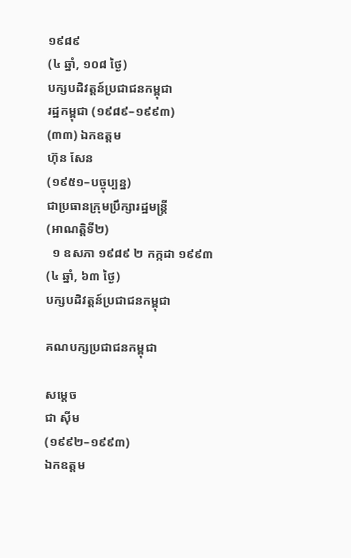១៩៨៩
(៤ ឆ្នាំ, ១០៨ ថ្ងៃ)
បក្សបដិវត្តន៍ប្រជាជនកម្ពុជា
រដ្ឋកម្ពុជា (១៩៨៩–១៩៩៣)
(៣៣) ឯកឧត្តម
ហ៊ុន សែន
(១៩៥១–បច្ចុប្បន្ន)
ជាប្រធានក្រុមប្រឹក្សារដ្ឋមន្ត្រី
(អាណត្តិទី២)
  ១ ឧសភា ១៩៨៩ ២ កក្កដា ១៩៩៣
(៤ ឆ្នាំ, ៦៣ ថ្ងៃ)
បក្សបដិវត្តន៍ប្រជាជនកម្ពុជា

គណបក្សប្រជាជនកម្ពុជា

សម្តេច
ជា ស៊ីម
(១៩៩២–១៩៩៣)
ឯកឧត្តម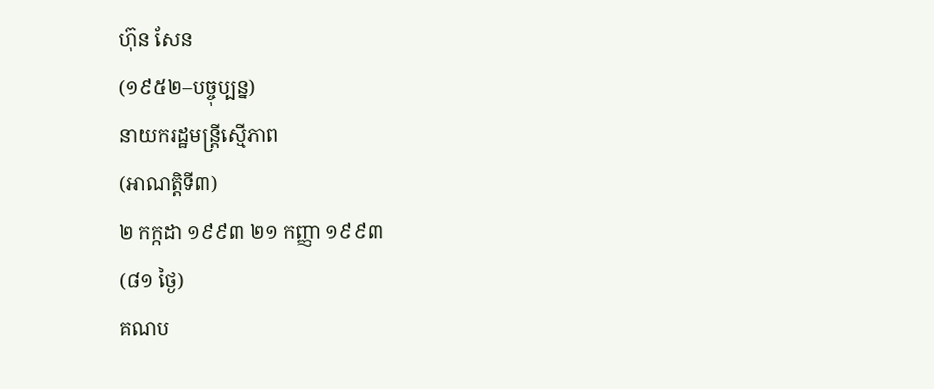ហ៊ុន សែន
(១៩៥២–បច្ចុប្បន្ន)
នាយករដ្ឋមន្រ្តីស្មើភាព
(អាណត្តិទី៣)
២ កក្កដា ១៩៩៣ ២១ កញ្ញា ១៩៩៣
(៨១ ថ្ងៃ)
គណប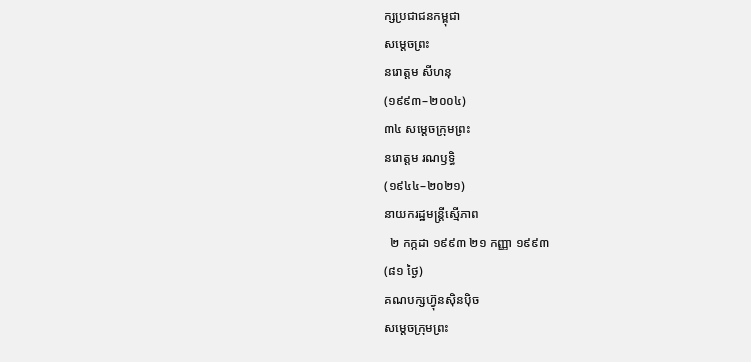ក្សប្រជាជនកម្ពុជា
សម្តេចព្រះ
នរោត្តម សីហនុ
(១៩៩៣–២០០៤)
៣៤ សម្តេចក្រុមព្រះ
នរោត្តម រណឫទ្ធិ
(១៩៤៤–២០២១)
នាយករដ្ឋមន្ត្រីស្មើភាព
  ២ កក្កដា ១៩៩៣ ២១ កញ្ញា ១៩៩៣
(៨១ ថ្ងៃ)
គណបក្សហ៊្វុនស៊ិនប៉ិច
សម្តេចក្រុមព្រះ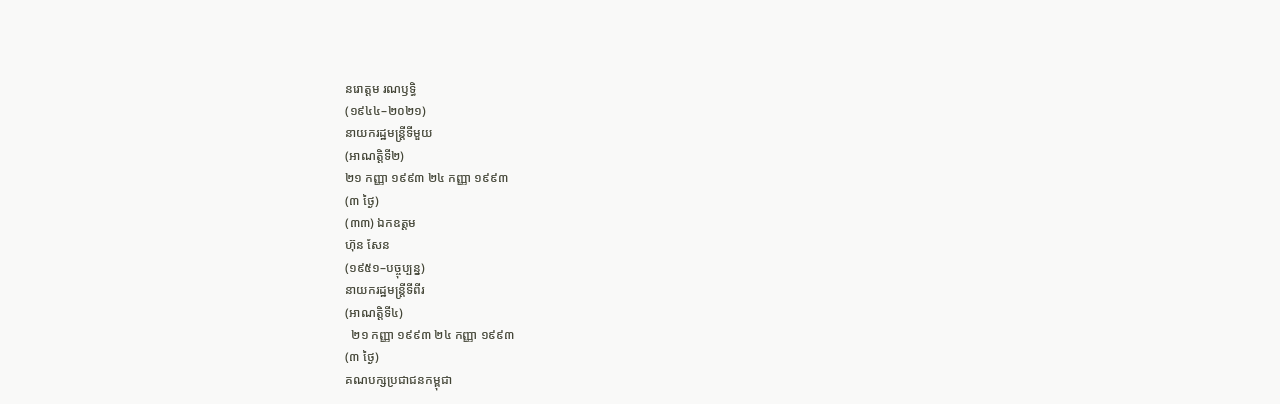នរោត្តម រណឫទ្ធិ
(១៩៤៤–២០២១)
នាយករដ្ឋមន្ត្រីទីមួយ
(អាណត្តិទី២)
២១ កញ្ញា ១៩៩៣ ២៤ កញ្ញា ១៩៩៣
(៣ ថ្ងៃ)
(៣៣) ឯកឧត្តម
ហ៊ុន សែន
(១៩៥១–បច្ចុប្បន្ន)
នាយករដ្ឋមន្ត្រីទីពីរ
(អាណត្តិទី៤)
  ២១ កញ្ញា ១៩៩៣ ២៤ កញ្ញា ១៩៩៣
(៣ ថ្ងៃ)
គណបក្សប្រជាជនកម្ពុជា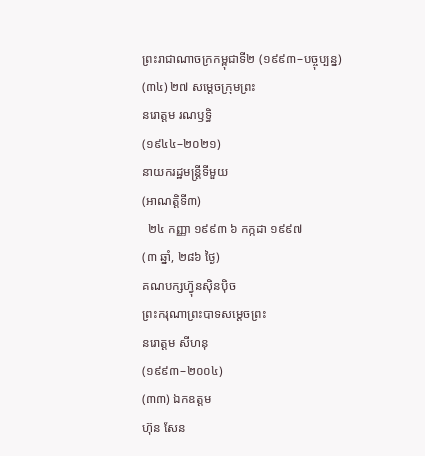ព្រះរាជាណាចក្រកម្ពុជាទី២ (១៩៩៣–បច្ចុប្បន្ន)
(៣៤) ២៧ សម្តេចក្រុមព្រះ
នរោត្តម រណឫទ្ធិ
(១៩៤៤–២០២១)
នាយករដ្ឋមន្រ្តីទីមួយ
(អាណត្តិទី៣)
  ២៤ កញ្ញា ១៩៩៣ ៦ កក្កដា ១៩៩៧
(៣ ឆ្នាំ, ២៨៦ ថ្ងៃ)
គណបក្សហ៊្វុនស៊ិនប៉ិច
ព្រះករុណាព្រះបាទសម្តេចព្រះ
នរោត្តម សីហនុ
(១៩៩៣–២០០៤)
(៣៣) ឯកឧត្តម
ហ៊ុន សែន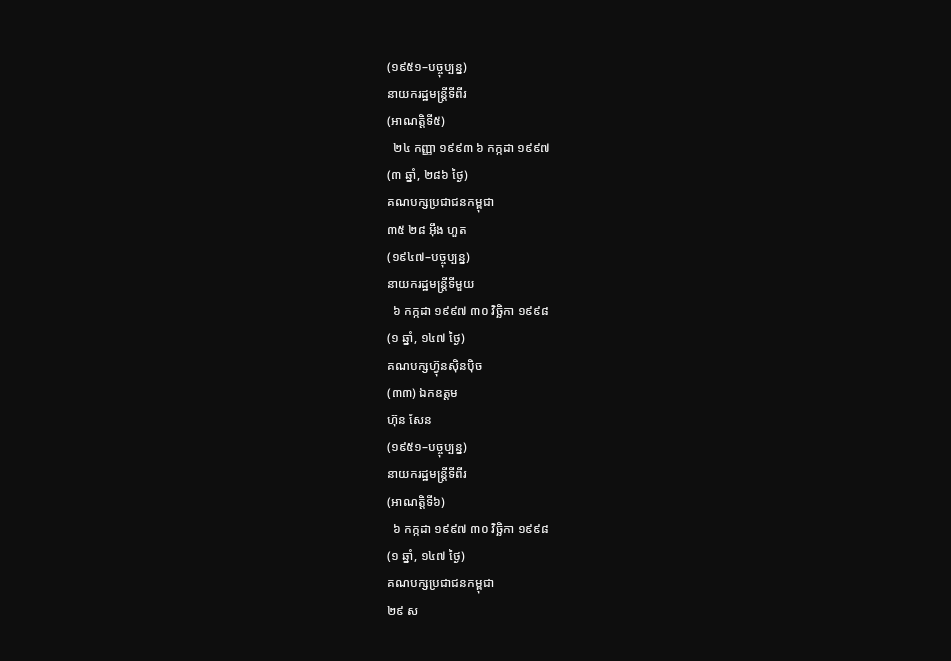(១៩៥១–បច្ចុប្បន្ន)
នាយករដ្ឋមន្រ្តីទីពីរ
(អាណត្តិទី៥)
  ២៤ កញ្ញា ១៩៩៣ ៦ កក្កដា ១៩៩៧
(៣ ឆ្នាំ, ២៨៦ ថ្ងៃ)
គណបក្សប្រជាជនកម្ពុជា
៣៥ ២៨ អ៊ឹង ហួត
(១៩៤៧–បច្ចុប្បន្ន)
នាយករដ្ឋមន្រ្តីទីមួយ
  ៦ កក្កដា ១៩៩៧ ៣០ វិច្ឆិកា ១៩៩៨
(១ ឆ្នាំ, ១៤៧ ថ្ងៃ)
គណបក្សហ៊្វុនស៊ិនប៉ិច
(៣៣) ឯកឧត្តម
ហ៊ុន សែន
(១៩៥១–បច្ចុប្បន្ន)
នាយករដ្ឋមន្រ្តីទីពីរ
(អាណត្តិទី៦)
  ៦ កក្កដា ១៩៩៧ ៣០ វិច្ឆិកា ១៩៩៨
(១ ឆ្នាំ, ១៤៧ ថ្ងៃ)
គណបក្សប្រជាជនកម្ពុជា
២៩ ស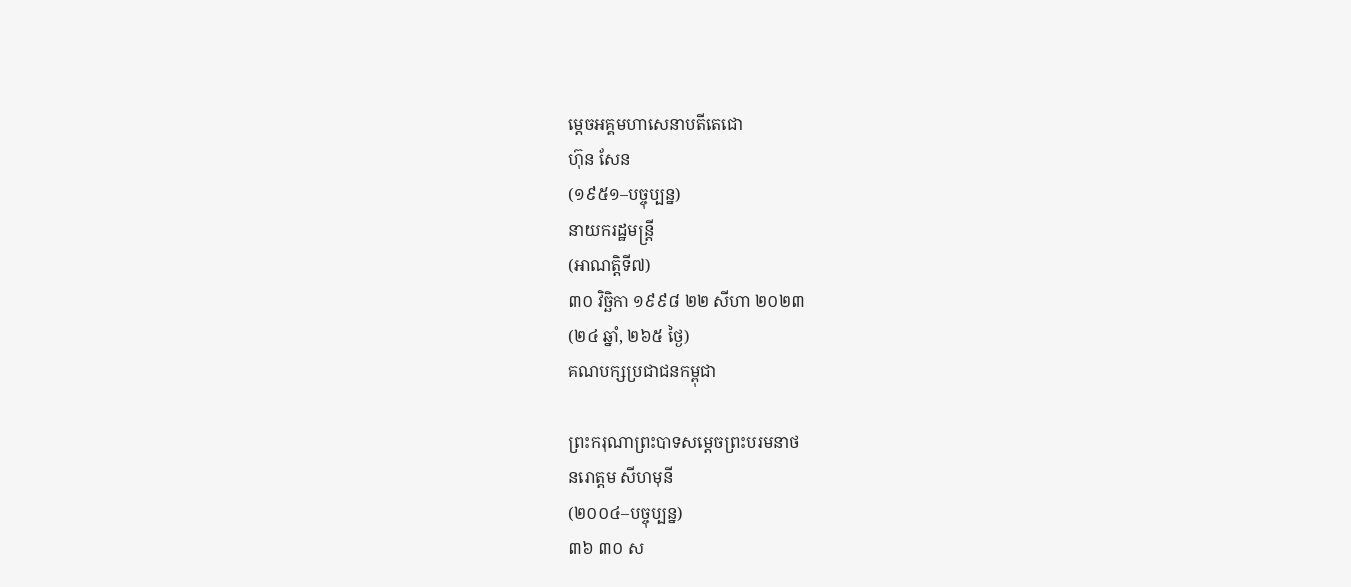ម្តេចអគ្គមហាសេនាបតីតេជោ
ហ៊ុន សែន
(១៩៥១–បច្ចុប្បន្ន)
នាយករដ្ឋមន្ត្រី
(អាណត្តិទី៧)
៣០ វិច្ឆិកា ១៩៩៨ ២២ សីហា ២០២៣
(២៤ ឆ្នាំ, ២៦៥ ថ្ងៃ)
គណបក្សប្រជាជនកម្ពុជា

ព្រះករុណាព្រះបាទសម្តេចព្រះបរមនាថ
នរោត្តម សីហមុនី
(២០០៤–បច្ចុប្បន្ន)
៣៦ ៣០ ស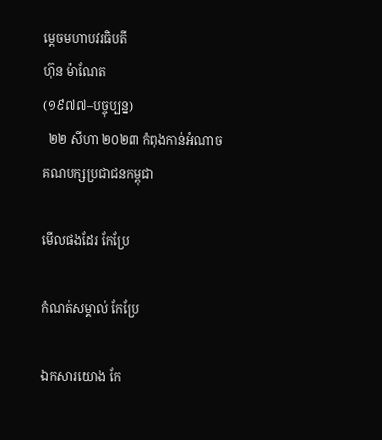ម្ដេចមហាបវរធិបតី
ហ៊ុន ម៉ាណែត
(១៩៧៧–បច្ចុប្បន្ន)
  ២២ សីហា ២០២៣ កំពុងកាន់អំណាច គណបក្សប្រជាជនកម្ពុជា

មើលផងដែរ កែប្រែ

កំណត់សម្គាល់ កែប្រែ

ឯកសារយោង កែ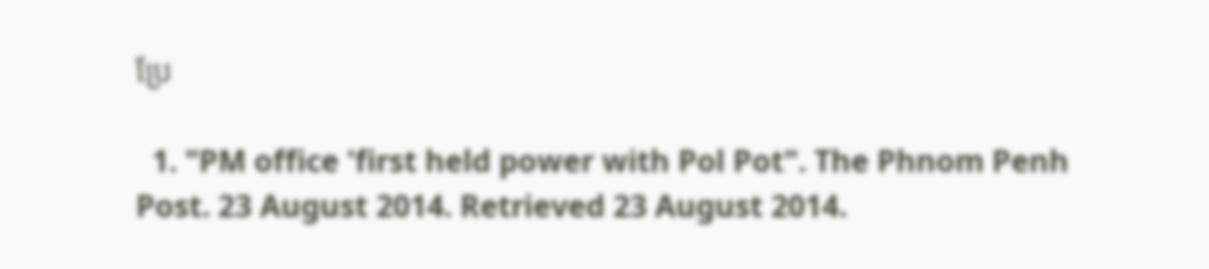ប្រែ

  1. "PM office 'first held power with Pol Pot". The Phnom Penh Post. 23 August 2014. Retrieved 23 August 2014.